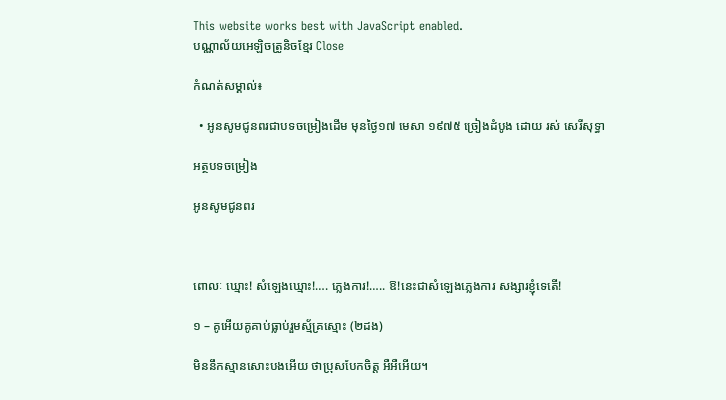This website works best with JavaScript enabled.
បណ្ណាល័យអេឡិចត្រូនិចខ្មែរ Close

កំណត់សម្គាល់៖

  • អូនសូមជូនពរជាបទចម្រៀងដើម មុនថ្ងៃ១៧ មេសា ១៩៧៥ ច្រៀងដំបូង ដោយ រស់ សេរីសុទ្ធា

អត្ថបទចម្រៀង

អូនសូមជូនពរ



ពោលៈ ឃ្មោះ! សំឡេងឃ្មោះ!…. ភ្លេងការ!….. ឱ!នេះជាសំឡេងភ្លេងការ សង្សារខ្ញុំទេតើ!

១ – គូអើយគូគាប់ធ្លាប់រួមស្ម័គ្រស្មោះ (២ដង)

មិននឹកស្មានសោះបងអើយ ថាប្រុសបែកចិត្ត អឺអឺអើយ។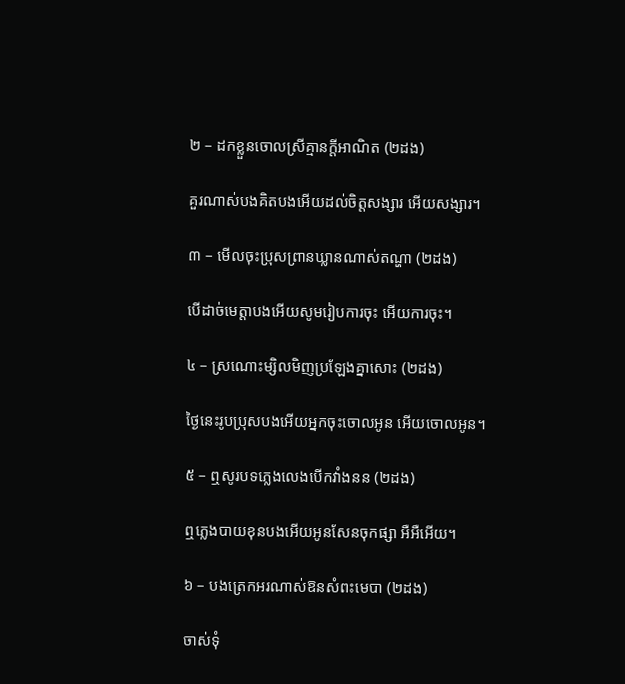២ – ដកខ្លួនចោលស្រីគ្មានក្ដីអាណិត (២ដង)

គួរណាស់បងគិតបងអើយដល់ចិត្តសង្សារ អើយសង្សារ។

៣ – មើលចុះប្រុសព្រានឃ្លានណាស់តណ្ហា (២ដង)

បើដាច់មេត្តាបងអើយសូមរៀបការចុះ អើយការចុះ។

៤ – ស្រណោះម្សិលមិញប្រឡែងគ្នាសោះ (២ដង)

ថ្ងៃនេះរូបប្រុសបងអើយអ្នកចុះចោលអូន អើយចោលអូន។

៥ – ឮសូរបទភ្លេងលេងបើកវាំងនន (២ដង)

ឮភ្លេងបាយខុនបងអើយអូនសែនចុកផ្សា អឺអឺអើយ។

៦ – បងត្រេកអរណាស់ឱនសំពះមេបា (២ដង)

ចាស់ទុំ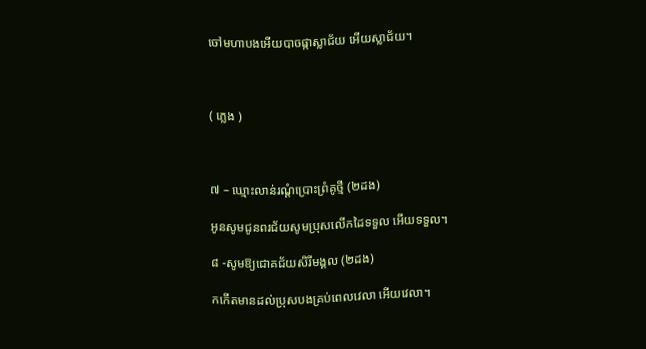ចៅមហាបងអើយបាចផ្កាស្លាជ័យ អើយស្លាជ័យ។



( ភ្លេង )



៧ – ឃ្មោះលាន់រណ្ដំប្រោះព្រំគូថ្មី (២ដង)

អូនសូមជូនពរជ័យសូមប្រុសលើកដៃទទួល អើយទទួល។

៨ -សូមឱ្យជោគជ័យសិរីមង្គល (២ដង)

កកើតមានដល់ប្រុសបងគ្រប់ពេលវេលា អើយវេលា។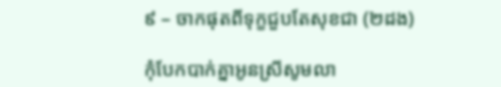៩ – ចាកផុតពីទុក្ខជួបតែសុខជា (២ដង)

កុំបែកបាក់គ្នាអូនស្រីសូមលា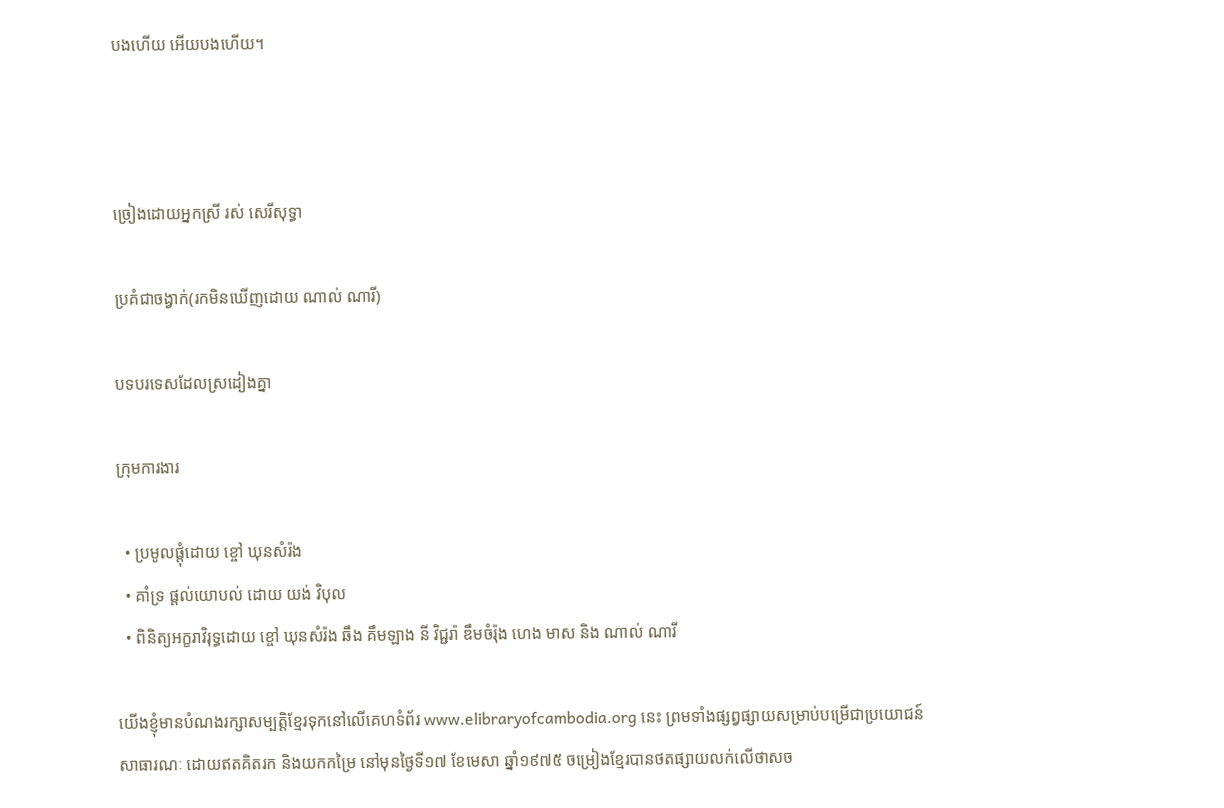បងហើយ អើយបងហើយ។



ច្រៀងដោយអ្នកស្រី រស់ សេរីសុទ្ធា

ប្រគំជាចង្វាក់(រកមិនឃើញដោយ ណាល់ ណារី)

បទបរទេសដែលស្រដៀងគ្នា

ក្រុមការងារ

  • ប្រមូលផ្តុំដោយ ខ្ចៅ ឃុនសំរ៉ង
  • គាំទ្រ ផ្តល់យោបល់ ដោយ យង់ វិបុល
  • ពិនិត្យអក្ខរាវិរុទ្ធដោយ ខ្ចៅ ឃុនសំរ៉ង ឆឹង គឹមឡាង នី វិជ្ជរ៉ា ឌឹមចំរ៉ុង ហេង មាស និង ណាល់ ណារី

យើងខ្ញុំមានបំណងរក្សាសម្បត្តិខ្មែរទុកនៅលើគេហទំព័រ www.elibraryofcambodia.org នេះ ព្រមទាំងផ្សព្វផ្សាយសម្រាប់បម្រើជាប្រយោជន៍សាធារណៈ ដោយឥតគិតរក និងយកកម្រៃ នៅមុនថ្ងៃទី១៧ ខែមេសា ឆ្នាំ១៩៧៥ ចម្រៀងខ្មែរបានថតផ្សាយលក់លើថាសច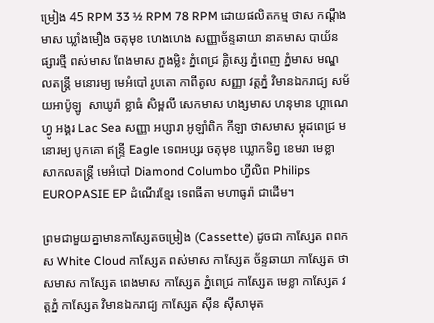ម្រៀង 45 RPM 33 ½ RPM 78 RPM ដោយផលិតកម្ម ថាស កណ្ដឹងមាស ឃ្លាំងមឿង ចតុមុខ ហេងហេង សញ្ញាច័ន្ទឆាយា នាគមាស បាយ័ន ផ្សារថ្មី ពស់មាស ពែងមាស ភួងម្លិះ ភ្នំពេជ្រ គ្លិស្សេ ភ្នំពេញ ភ្នំមាស មណ្ឌលតន្រ្តី មនោរម្យ មេអំបៅ រូបតោ កាពីតូល សញ្ញា វត្តភ្នំ វិមានឯករាជ្យ សម័យអាប៉ូឡូ  សាឃូរ៉ា ខ្លាធំ សិម្ពលី សេកមាស ហង្សមាស ហនុមាន ហ្គាណេហ្វូ អង្គរ Lac Sea សញ្ញា អប្សារា អូឡាំពិក កីឡា ថាសមាស ម្កុដពេជ្រ មនោរម្យ បូកគោ ឥន្ទ្រី Eagle ទេពអប្សរ ចតុមុខ ឃ្លោកទិព្វ ខេមរា មេខ្លា សាកលតន្ត្រី មេអំបៅ Diamond Columbo ហ្វីលិព Philips EUROPASIE EP ដំណើរខ្មែរ ទេពធីតា មហាធូរ៉ា ជាដើម។

ព្រមជាមួយគ្នាមានកាសែ្សតចម្រៀង (Cassette) ដូចជា កាស្សែត ពពកស White Cloud កាស្សែត ពស់មាស កាស្សែត ច័ន្ទឆាយា កាស្សែត ថាសមាស កាស្សែត ពេងមាស កាស្សែត ភ្នំពេជ្រ កាស្សែត មេខ្លា កាស្សែត វត្តភ្នំ កាស្សែត វិមានឯករាជ្យ កាស្សែត ស៊ីន ស៊ីសាមុត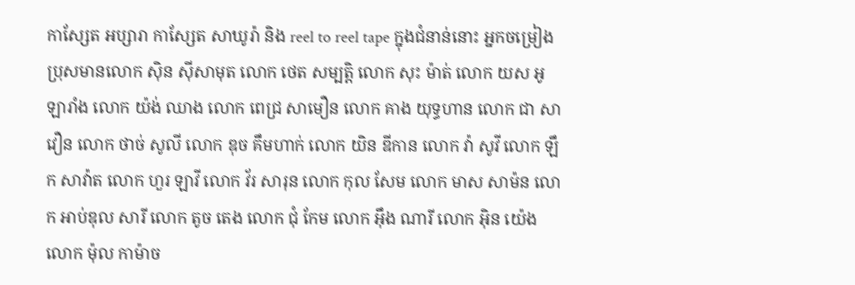កាស្សែត អប្សារា កាស្សែត សាឃូរ៉ា និង reel to reel tape ក្នុងជំនាន់នោះ អ្នកចម្រៀង ប្រុសមានលោក ស៊ិន ស៊ីសាមុត លោក ថេត សម្បត្តិ លោក សុះ ម៉ាត់ លោក យស អូឡារាំង លោក យ៉ង់ ឈាង លោក ពេជ្រ សាមឿន លោក គាង យុទ្ធហាន លោក ជា សាវឿន លោក ថាច់ សូលី លោក ឌុច គឹមហាក់ លោក យិន ឌីកាន លោក វ៉ា សូវី លោក ឡឹក សាវ៉ាត លោក ហួរ ឡាវី លោក វ័រ សារុន លោក កុល សែម លោក មាស សាម៉ន លោក អាប់ឌុល សារី លោក តូច តេង លោក ជុំ កែម លោក អ៊ឹង ណារី លោក អ៊ិន យ៉េង លោក ម៉ុល កាម៉ាច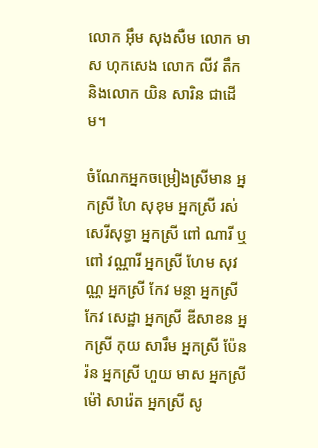លោក អ៊ឹម សុងសឺម លោក មាស ហុកសេង លោក លីវ តឹក និងលោក យិន សារិន ជាដើម។

ចំណែកអ្នកចម្រៀងស្រីមាន អ្នកស្រី ហៃ សុខុម អ្នកស្រី រស់សេរីសុទ្ធា អ្នកស្រី ពៅ ណារី ឬ ពៅ វណ្ណារី អ្នកស្រី ហែម សុវណ្ណ អ្នកស្រី កែវ មន្ថា អ្នកស្រី កែវ សេដ្ឋា អ្នកស្រី ឌីសាខន អ្នកស្រី កុយ សារឹម អ្នកស្រី ប៉ែនរ៉ន អ្នកស្រី ហួយ មាស អ្នកស្រី ម៉ៅ សារ៉េត អ្នកស្រី សូ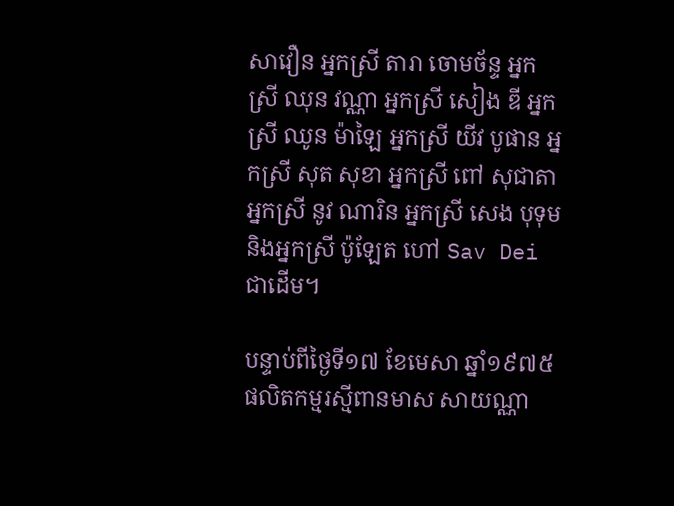សាវឿន អ្នកស្រី តារា ចោមច័ន្ទ អ្នកស្រី ឈុន វណ្ណា អ្នកស្រី សៀង ឌី អ្នកស្រី ឈូន ម៉ាឡៃ អ្នកស្រី យីវ បូផាន អ្នកស្រី សុត សុខា អ្នកស្រី ពៅ សុជាតា អ្នកស្រី នូវ ណារិន អ្នកស្រី សេង បុទុម និងអ្នកស្រី ប៉ូឡែត ហៅ Sav Dei ជាដើម។

បន្ទាប់ពីថ្ងៃទី១៧ ខែមេសា ឆ្នាំ១៩៧៥ ផលិតកម្មរស្មីពានមាស សាយណ្ណា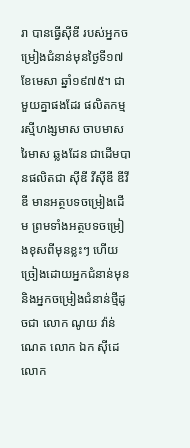រា បានធ្វើស៊ីឌី របស់អ្នកចម្រៀងជំនាន់មុនថ្ងៃទី១៧ ខែមេសា ឆ្នាំ១៩៧៥។ ជាមួយគ្នាផងដែរ ផលិតកម្ម រស្មីហង្សមាស ចាបមាស រៃមាស ឆ្លងដែន ជាដើមបានផលិតជា ស៊ីឌី វីស៊ីឌី ឌីវីឌី មានអត្ថបទចម្រៀងដើម ព្រមទាំងអត្ថបទចម្រៀងខុសពីមុនខ្លះៗ ហើយច្រៀងដោយអ្នកជំនាន់មុន និងអ្នកចម្រៀងជំនាន់ថ្មីដូចជា លោក ណូយ វ៉ាន់ណេត លោក ឯក ស៊ីដេ លោក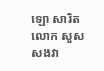ឡោ សារិត លោក សួស សងវា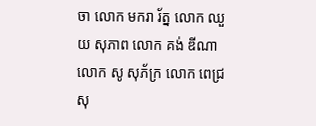ចា លោក មករា រ័ត្ន លោក ឈួយ សុភាព លោក គង់ ឌីណា លោក សូ សុភ័ក្រ លោក ពេជ្រ សុ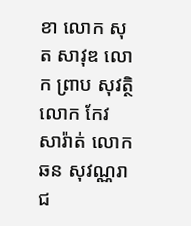ខា លោក សុត សាវុឌ លោក ព្រាប សុវត្ថិ លោក កែវ សារ៉ាត់ លោក ឆន សុវណ្ណរាជ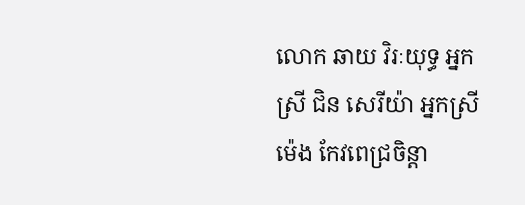លោក ឆាយ វិរៈយុទ្ធ អ្នកស្រី ជិន សេរីយ៉ា អ្នកស្រី ម៉េង កែវពេជ្រចិន្តា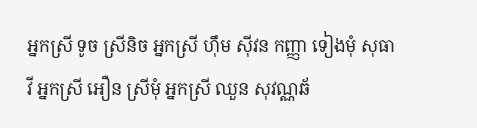អ្នកស្រី ទូច ស្រីនិច អ្នកស្រី ហ៊ឹម ស៊ីវន កញ្ញា ទៀងមុំ សុធាវី អ្នកស្រី អឿន ស្រីមុំ អ្នកស្រី ឈួន សុវណ្ណឆ័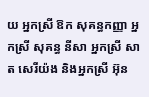យ អ្នកស្រី ឱក សុគន្ធកញ្ញា អ្នកស្រី សុគន្ធ នីសា អ្នកស្រី សាត សេរីយ៉ង និងអ្នកស្រី អ៊ុន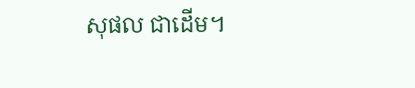សុផល ជាដើម។